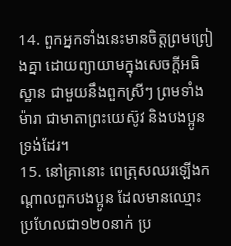14. ពួកអ្នកទាំងនេះមានចិត្តព្រមព្រៀងគ្នា ដោយព្យាយាមក្នុងសេចក្ដីអធិស្ឋាន ជាមួយនឹងពួកស្រីៗ ព្រមទាំងម៉ារា ជាមាតាព្រះយេស៊ូវ និងបងប្អូនទ្រង់ដែរ។
15. នៅគ្រានោះ ពេត្រុសឈរឡើងកណ្តាលពួកបងប្អូន ដែលមានឈ្មោះប្រហែលជា១២០នាក់ ប្រ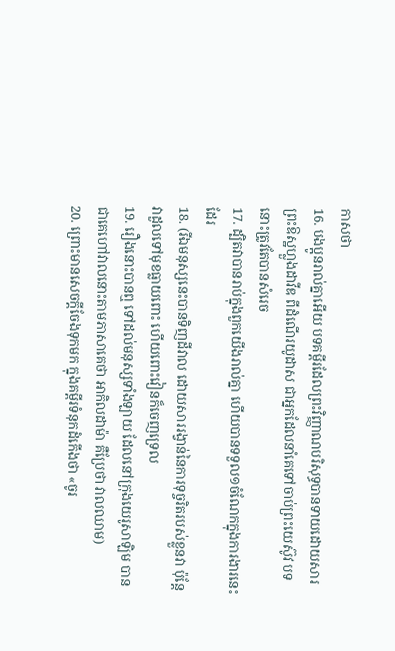កាសថា
16. បងប្អូនរាល់គ្នាអើយ បទគម្ពីរដែលព្រះវិញ្ញាណបរិសុទ្ធបានទាយដោយសារព្រះឱស្ឋហ្លួងដាវីឌ ពីដំណើរយូដាស ជាអ្នកដែលនាំគេទៅចាប់ព្រះយេស៊ូវ បទនោះត្រូវតែបានសំរេច
17. ដ្បិតវាបានរាប់ក្នុងពួកយើងរាល់គ្នា ហើយបានទទួល១ចំណែកក្នុងការងារនេះដែរ
18. (រីឯមនុស្សនេះបានទិញដីវាល ដោយសាររង្វាន់នៃការទុច្ចរិតរបស់ខ្លួនវា ប៉ុន្តែ វាដួលទៅមុខធ្លាយពោះ ហើយពោះវៀនក៏ចេញទ្រេល
19. រឿងនោះបានឮ ទៅដល់មនុស្សទាំងឡាយ ដែលនៅក្រុងយេរូសាឡិម បានជាគេហៅវាលនោះតាមភាសាគេថា អាកិលដាម៉ា គឺប្រែថា វាលឈាម)
20. ព្រោះមានសេចក្ដីចែងទុកមក ក្នុងគម្ពីរទំនុកដំកើងថា «ចូរ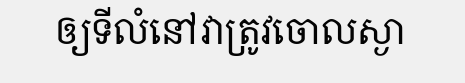ឲ្យទីលំនៅវាត្រូវចោលស្ងា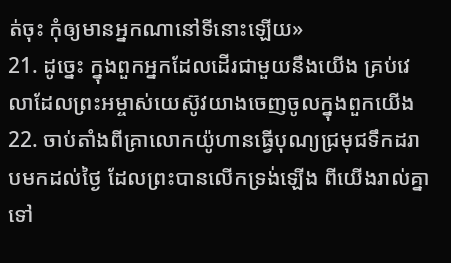ត់ចុះ កុំឲ្យមានអ្នកណានៅទីនោះឡើយ»
21. ដូច្នេះ ក្នុងពួកអ្នកដែលដើរជាមួយនឹងយើង គ្រប់វេលាដែលព្រះអម្ចាស់យេស៊ូវយាងចេញចូលក្នុងពួកយើង
22. ចាប់តាំងពីគ្រាលោកយ៉ូហានធ្វើបុណ្យជ្រមុជទឹកដរាបមកដល់ថ្ងៃ ដែលព្រះបានលើកទ្រង់ឡើង ពីយើងរាល់គ្នាទៅ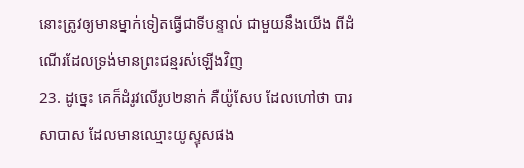នោះត្រូវឲ្យមានម្នាក់ទៀតធ្វើជាទីបន្ទាល់ ជាមួយនឹងយើង ពីដំណើរដែលទ្រង់មានព្រះជន្មរស់ឡើងវិញ
23. ដូច្នេះ គេក៏ដំរូវលើរូប២នាក់ គឺយ៉ូសែប ដែលហៅថា បារសាបាស ដែលមានឈ្មោះយូស្ទុសផង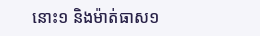នោះ១ និងម៉ាត់ធាស១